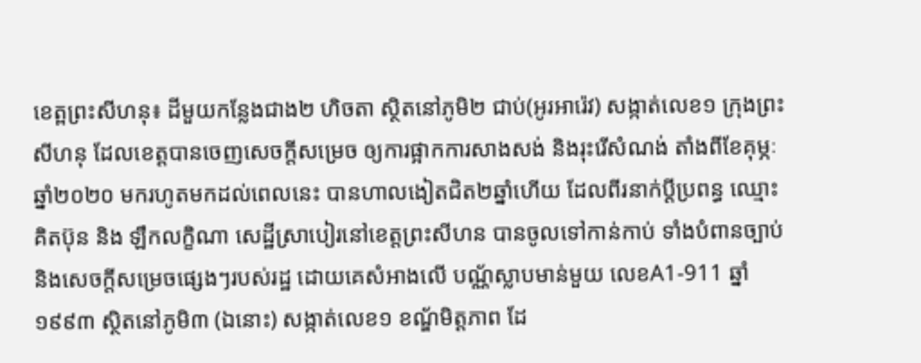ខេត្ពព្រះសីហនុ៖ ដីមួយកន្លែងជាង២ ហិចតា ស្ថិតនៅភូមិ២ ជាប់(អូរអារ៉េវ) សង្កាត់លេខ១ ក្រុងព្រះសីហនុ ដែលខេត្តបានចេញសេចក្តីសម្រេច ឲ្យការផ្អាកការសាងសង់ និងរុះរើសំណង់ តាំងពីខែគុម្ភៈឆ្នាំ២០២០ មករហូតមកដល់ពេលនេះ បានហាលងៀតជិត២ឆ្នាំហើយ ដែលពីរនាក់ប្តីប្រពន្ធ ឈ្មោះ គិតប៊ុន និង ឡឹកលក្ខិណា សេដ្ឋីស្រាបៀរនៅខេត្តព្រះសីហន បានចូលទៅកាន់កាប់ ទាំងបំពានច្បាប់និងសេចក្តីសម្រេចផ្សេងៗរបស់រដ្ឋ ដោយគេសំអាងលើ បណ័្ណស្លាបមាន់មួយ លេខA1-911 ឆ្នាំ១៩៩៣ ស្ថិតនៅភូមិ៣ (ឯនោះ) សង្កាត់លេខ១ ខណ្ឌ័មិត្តភាព ដែ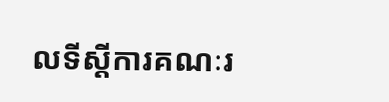លទីស្តីការគណៈរ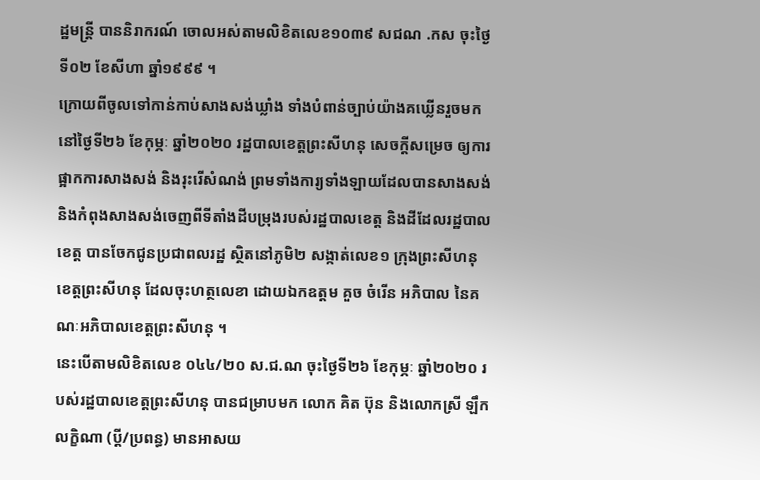ដ្ឋមន្ត្រី បាននិរាករណ៍ ចោលអស់តាមលិខិតលេខ១០៣៩ សជណ .កស ចុះថ្ងៃទី០២ ខែសីហា ឆ្នាំ១៩៩៩ ។
ក្រោយពីចូលទៅកាន់កាប់សាងសង់ឃ្លាំង ទាំងបំពាន់ច្បាប់យ៉ាងគឃ្លើនរួចមក នៅថ្ងៃទី២៦ ខែកុម្ភៈ ឆ្នាំ២០២០ រដ្ឋបាលខេត្តព្រះសីហនុ សេចក្តីសម្រេច ឲ្យការផ្អាកការសាងសង់ និងរុះរើសំណង់ ព្រមទាំងការ្យទាំងឡាយដែលបានសាងសង់ និងកំពុងសាងសង់ចេញពីទីតាំងដីបម្រុងរបស់រដ្ឋបាលខេត្ត និងដីដែលរដ្ឋបាលខេត្ត បានចែកជូនប្រជាពលរដ្ឋ ស្ថិតនៅភូមិ២ សង្កាត់លេខ១ ក្រុងព្រះសីហនុ ខេត្តព្រះសីហនុ ដែលចុះហត្ថលេខា ដោយឯកឧត្ដម គួច ចំរើន អភិបាល នៃគណៈអភិបាលខេត្តព្រះសីហនុ ។
នេះបើតាមលិខិតលេខ ០៤៤/២០ ស.ជ.ណ ចុះថ្ងៃទី២៦ ខែកុម្ភៈ ឆ្នាំ២០២០ របស់រដ្ឋបាលខេត្តព្រះសីហនុ បានជម្រាបមក លោក គិត ប៊ុន និងលោកស្រី ឡឹក លក្ខិណា (ប្ដី/ប្រពន្ធ) មានអាសយ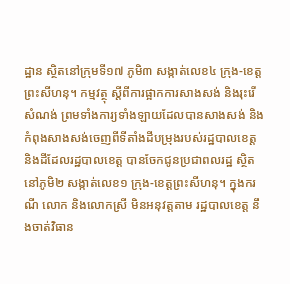ដ្ឋាន ស្ថិតនៅក្រុមទី១៧ ភូមិ៣ សង្កាត់លេខ៤ ក្រុង-ខេត្តព្រះសីហនុ។ កម្មវត្ថុ ស្តីពីការផ្អាកការសាងសង់ និងរុះរើសំណង់ ព្រមទាំងការ្យទាំងឡាយដែលបានសាងសង់ និងកំពុងសាងសង់ចេញពីទីតាំងដីបម្រុងរបស់រដ្ឋបាលខេត្ត និងដីដែលរដ្ឋបាលខេត្ត បានចែកជូនប្រជាពលរដ្ឋ ស្ថិតនៅភូមិ២ សង្កាត់លេខ១ ក្រុង-ខេត្តព្រះសីហនុ។ ក្នុងករណី លោក និងលោកស្រី មិនអនុវត្តតាម រដ្ឋបាលខេត្ត នឹងចាត់វិធាន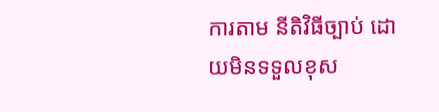ការតាម នីតិវិធីច្បាប់ ដោយមិនទទួលខុស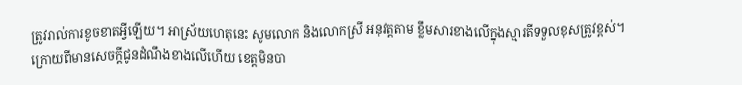ត្រូវរាល់ការខូចខាតអ្វីឡើយ។ អាស្រ័យហេតុនេះ សូមលោក និងលោកស្រី អនុវត្តតាម ខ្លឹមសារខាងលើក្នុងស្មារតីទទួលខុសត្រូវខ្ពស់។
ក្រោយពីមានសេចក្តីជូនដំណឹងខាងលើហើយ ខេត្តមិនបា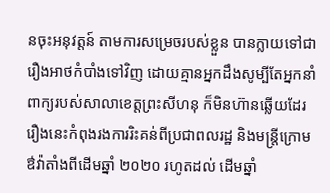នចុះអនុវត្តន៍ តាមការសម្រេចរបស់ខ្លួន បានក្លាយទៅជារឿងអាថកំបាំងទៅវិញ ដោយគ្មានអ្នកដឹងសូម្បីតែអ្នកនាំពាក្យរបស់សាលាខេត្តព្រះសីហនុ ក៏មិនហ៊ានឆ្លើយដែរ រឿងនេះកំពុងរងការរិះគន់ពីប្រជាពលរដ្ឋ និងមន្ត្រីក្រោមឳវ៉ាតាំងពីដើមឆ្នាំ ២០២០ រហូតដល់ ដើមឆ្នាំ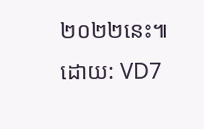២០២២នេះ៕ ដោយ: VD7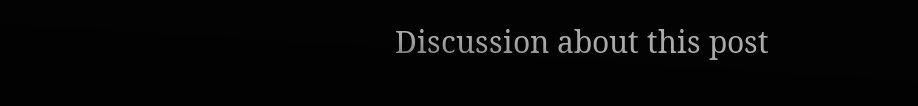Discussion about this post